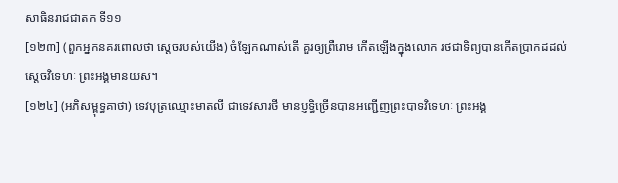សាធិនរាជជាតក ទី១១
[១២៣] (ពួកអ្នកនគរពោលថា ស្តេចរបស់យើង) ចំឡែកណាស់តើ គួរឲ្យព្រឺរោម កើតឡើងក្នុងលោក រថជាទិព្យបានកើតប្រាកដដល់ស្តេចវិទេហៈ ព្រះអង្គមានយស។
[១២៤] (អភិសម្ពុទ្ធគាថា) ទេវបុត្រឈ្មោះមាតលី ជាទេវសារថី មានប្ញទ្ធិច្រើនបានអញ្ជើញព្រះបាទវិទេហៈ ព្រះអង្គ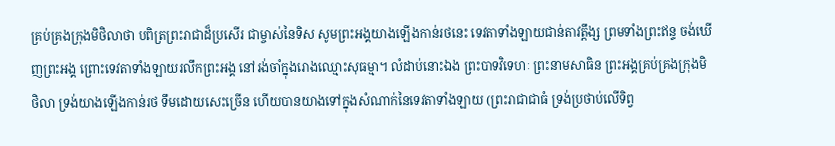គ្រប់គ្រងក្រុងមិថិលាថា បពិត្រព្រះរាជាដ៏ប្រសើរ ជាម្ចាស់នៃទិស សូមព្រះអង្គយាងឡើងកាន់រថនេះ ទេវតាទាំងឡាយជាន់តាវត្តឹង្ស ព្រមទាំងព្រះឥន្ទ ចង់ឃើញព្រះអង្គ ព្រោះទេវតាទាំងឡាយរលឹកព្រះអង្គ នៅរង់ចាំក្នុងរោងឈ្មោះសុធម្មា។ លំដាប់នោះឯង ព្រះបាទវិទេហៈ ព្រះនាមសាធិន ព្រះអង្គគ្រប់គ្រងក្រុងមិថិលា ទ្រង់យាងឡើងកាន់រថ ទឹមដោយសេះច្រើន ហើយបានយាងទៅក្នុងសំណាក់នៃទេវតាទាំងឡាយ (ព្រះរាជាជាធំ ទ្រង់ប្រថាប់លើទិព្វ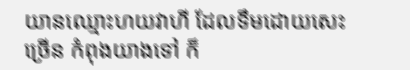យានឈ្មោះហយវាហី ដែលទឹមដោយសេះច្រើន កំពុងយាងទៅ ក៏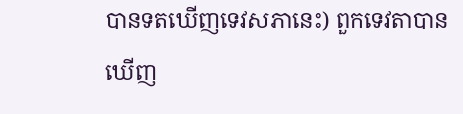បានទតឃើញទេវសភានេះ) ពួកទេវតាបានឃើញ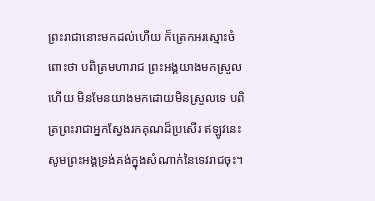ព្រះរាជានោះមកដល់ហើយ ក៏ត្រេកអរស្មោះចំពោះថា បពិត្រមហារាជ ព្រះអង្គយាងមកស្រួលហើយ មិនមែនយាងមកដោយមិនស្រួលទេ បពិត្រព្រះរាជាអ្នកស្វែងរកគុណដ៏ប្រសើរ ឥឡូវនេះ សូមព្រះអង្គទ្រង់គង់ក្នុងសំណាក់នៃទេវរាជចុះ។